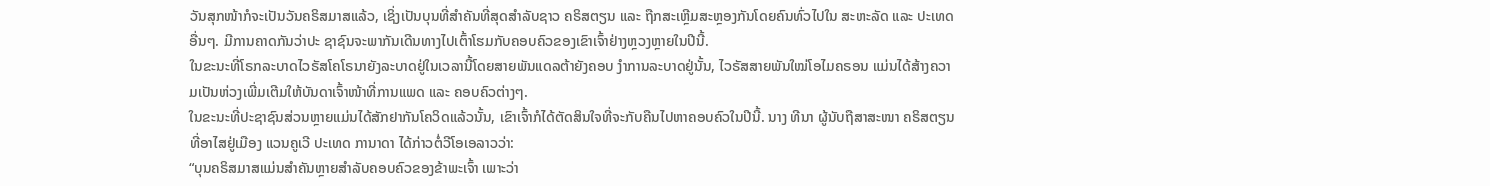ວັນສຸກໜ້າກໍຈະເປັນວັນຄຣິສມາສແລ້ວ, ເຊິ່ງເປັນບຸນທີ່ສຳຄັນທີ່ສຸດສຳລັບຊາວ ຄຣິສຕຽນ ແລະ ຖືກສະເຫຼີມສະຫຼອງກັນໂດຍຄົນທົ່ວໄປໃນ ສະຫະລັດ ແລະ ປະເທດອື່ນໆ. ມີການຄາດກັນວ່າປະ ຊາຊົນຈະພາກັນເດີນທາງໄປເຕົ້າໂຮມກັບຄອບຄົວຂອງເຂົາເຈົ້າຢ່າງຫຼວງຫຼາຍໃນປີນີ້.
ໃນຂະນະທີ່ໂຣກລະບາດໄວຣັສໂຄໂຣນາຍັງລະບາດຢູ່ໃນເວລານີ້ໂດຍສາຍພັນແດລຕ້າຍັງຄອບ ງຳການລະບາດຢູ່ນັ້ນ, ໄວຣັສສາຍພັນໃໝ່ໂອໄມຄຣອນ ແມ່ນໄດ້ສ້າງຄວາມເປັນຫ່ວງເພີ່ມເຕີມໃຫ້ບັນດາເຈົ້າໜ້າທີ່ການແພດ ແລະ ຄອບຄົວຕ່າງໆ.
ໃນຂະນະທີ່ປະຊາຊົນສ່ວນຫຼາຍແມ່ນໄດ້ສັກຢາກັນໂຄວິດແລ້ວນັ້ນ, ເຂົາເຈົ້າກໍໄດ້ຕັດສິນໃຈທີ່ຈະກັບຄືນໄປຫາຄອບຄົວໃນປີນີ້. ນາງ ທີນາ ຜູ້ນັບຖືສາສະໜາ ຄຣິສຕຽນ ທີ່ອາໄສຢູ່ເມືອງ ແວນຄູເວີ ປະເທດ ການາດາ ໄດ້ກ່າວຕໍ່ວີໂອເອລາວວ່າ:
“ບຸນຄຣິສມາສແມ່ນສຳຄັນຫຼາຍສຳລັບຄອບຄົວຂອງຂ້າພະເຈົ້າ ເພາະວ່າ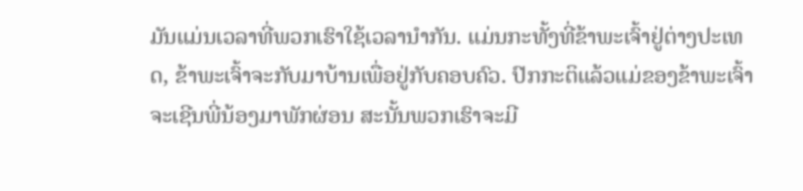ມັນແມ່ນເວລາທີ່ພວກເຮົາໃຊ້ເວລານຳກັນ. ແມ່ນກະທັ້ງທີ່ຂ້າພະເຈົ້າຢູ່ຕ່າງປະເທດ, ຂ້າພະເຈົ້າຈະກັບມາບ້ານເພື່ອຢູ່ກັບຄອບຄົວ. ປົກກະຕິແລ້ວແມ່ຂອງຂ້າພະເຈົ້າຈະເຊີນພີ່ນ້ອງມາພັກຜ່ອນ ສະນັ້ນພວກເຮົາຈະມີ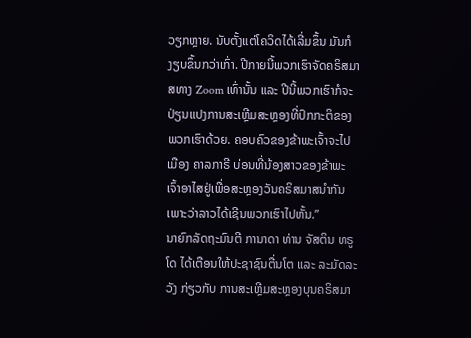ວຽກຫຼາຍ. ນັບຕັ້ງແຕ່ໂຄວິດໄດ້ເລີ່ມຂຶ້ນ ມັນກໍງຽບຂຶ້ນກວ່າເກົ່າ. ປີກາຍນີ້ພວກເຮົາຈັດຄຣິສມາສທາງ Zoom ເທົ່ານັ້ນ ແລະ ປີນີ້ພວກເຮົາກໍຈະປ່ຽນແປງການສະເຫຼີມສະຫຼອງທີ່ປົກກະຕິຂອງພວກເຮົາດ້ວຍ. ຄອບຄົວຂອງຂ້າພະເຈົ້າຈະໄປເມືອງ ຄາລກາຣີ ບ່ອນທີ່ນ້ອງສາວຂອງຂ້າພະເຈົ້າອາໄສຢູ່ເພື່ອສະຫຼອງວັນຄຣິສມາສນຳກັນ ເພາະວ່າລາວໄດ້ເຊີນພວກເຮົາໄປຫັ້ນ.”
ນາຍົກລັດຖະມົນຕີ ການາດາ ທ່ານ ຈັສຕິນ ທຣູໂດ ໄດ້ເຕືອນໃຫ້ປະຊາຊົນຕື່ນໂຕ ແລະ ລະມັດລະວັງ ກ່ຽວກັບ ການສະເຫຼີມສະຫຼອງບຸນຄຣິສມາ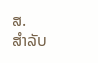ສ.
ສຳລັບ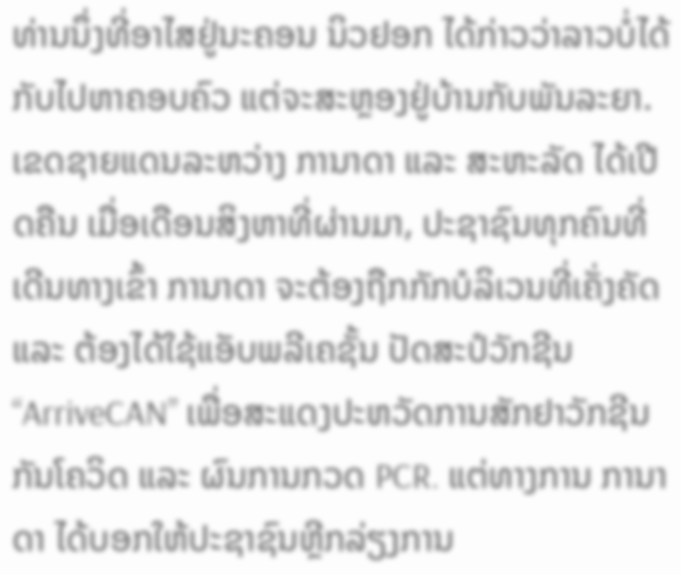ທ່ານນຶ່ງທີ່ອາໄສຢູ່ນະຄອນ ນິວຢອກ ໄດ້ກ່າວວ່າລາວບໍ່ໄດ້ກັບໄປຫາຄອບຄົວ ແຕ່ຈະສະຫຼອງຢູ່ບ້ານກັບພັນລະຍາ.
ເຂດຊາຍແດນລະຫວ່າງ ການາດາ ແລະ ສະຫະລັດ ໄດ້ເປີດຄືນ ເມື່ອເດືອນສິງຫາທີ່ຜ່ານມາ, ປະຊາຊົນທຸກຄົນທີ່ເດີນທາງເຂົ້າ ການາດາ ຈະຕ້ອງຖືກກັກບໍລິເວນທີ່ເຄັ່ງຄັດ ແລະ ຕ້ອງໄດ້ໃຊ້ແອັບພລີເຄຊັ້ນ ປັດສະປໍວັກຊີນ “ArriveCAN” ເພື່ອສະແດງປະຫວັດການສັກຢາວັກຊີນກັນໂຄວິດ ແລະ ຜົນການກວດ PCR. ແຕ່ທາງການ ການາດາ ໄດ້ບອກໃຫ້ປະຊາຊົນຫຼີກລ່ຽງການ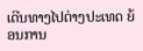ເດີນທາງໄປຕ່າງປະເທດ ຍ້ອນການ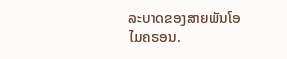ລະບາດຂອງສາຍພັນໂອໄມຄຣອນ.